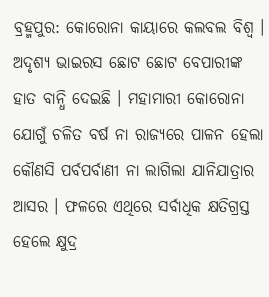ବ୍ରହ୍ମପୁର: କୋରୋନା କାୟାରେ କଲବଲ ବିଶ୍ବ । ଅଦୃଶ୍ୟ ଭାଇରସ ଛୋଟ ଛୋଟ ବେପାରୀଙ୍କ ହାତ ବାନ୍ଧି ଦେଇଛି । ମହାମାରୀ କୋରୋନା ଯୋଗୁଁ ଚଳିତ ବର୍ଷ ନା ରାଜ୍ୟରେ ପାଳନ ହେଲା କୌଣସି ପର୍ବପର୍ବାଣୀ ନା ଲାଗିଲା ଯାନିଯାତ୍ରାର ଆସର । ଫଳରେ ଏଥିରେ ସର୍ବାଧିକ କ୍ଷତିଗ୍ରସ୍ତ ହେଲେ କ୍ଷୁଦ୍ର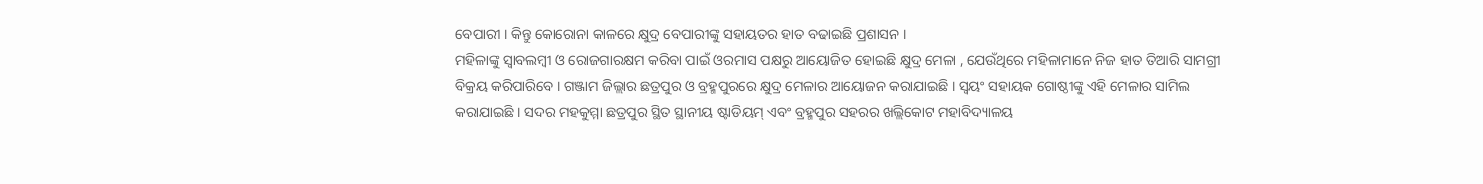ବେପାରୀ । କିନ୍ତୁ କୋରୋନା କାଳରେ କ୍ଷୁଦ୍ର ବେପାରୀଙ୍କୁ ସହାୟତର ହାତ ବଢାଇଛି ପ୍ରଶାସନ ।
ମହିଳାଙ୍କୁ ସ୍ବାବଲମ୍ବୀ ଓ ରୋଜଗାରକ୍ଷମ କରିବା ପାଇଁ ଓରମାସ ପକ୍ଷରୁ ଆୟୋଜିତ ହୋଇଛି କ୍ଷୁଦ୍ର ମେଳା , ଯେଉଁଥିରେ ମହିଳାମାନେ ନିଜ ହାତ ତିଆରି ସାମଗ୍ରୀ ବିକ୍ରୟ କରିପାରିବେ । ଗଞ୍ଜାମ ଜିଲ୍ଲାର ଛତ୍ରପୁର ଓ ବ୍ରହ୍ମପୁରରେ କ୍ଷୁଦ୍ର ମେଳାର ଆୟୋଜନ କରାଯାଇଛି । ସ୍ବୟଂ ସହାୟକ ଗୋଷ୍ଠୀଙ୍କୁ ଏହି ମେଳାର ସାମିଲ କରାଯାଇଛି । ସଦର ମହକୁମ୍ମା ଛତ୍ରପୁର ସ୍ଥିତ ସ୍ଥାନୀୟ ଷ୍ଟାଡିୟମ୍ ଏବଂ ବ୍ରହ୍ମପୁର ସହରର ଖଲ୍ଲିକୋଟ ମହାବିଦ୍ୟାଳୟ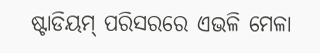ଷ୍ଟାଡିୟମ୍ ପରିସରରେ ଏଭଳି ମେଳା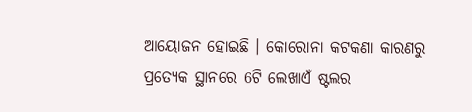ଆୟୋଜନ ହୋଇଛି । କୋରୋନା କଟକଣା କାରଣରୁ ପ୍ରତ୍ୟେକ ସ୍ଥାନରେ 6ଟି ଲେଖାଏଁ ଷ୍ଟଲର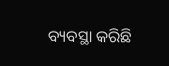ବ୍ୟବସ୍ଥା କରିଛି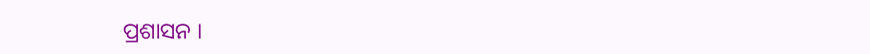ପ୍ରଶାସନ ।